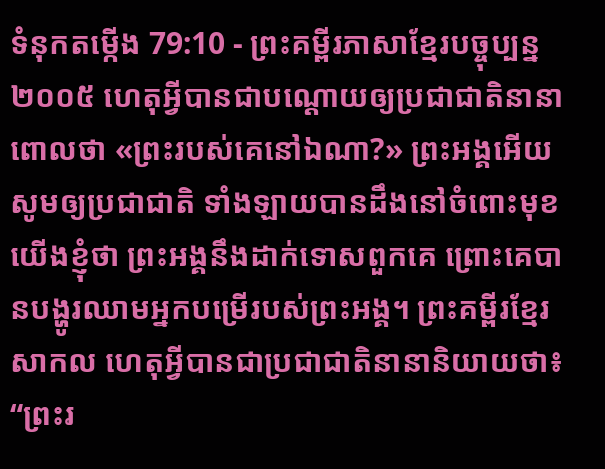ទំនុកតម្កើង 79:10 - ព្រះគម្ពីរភាសាខ្មែរបច្ចុប្បន្ន ២០០៥ ហេតុអ្វីបានជាបណ្ដោយឲ្យប្រជាជាតិនានា ពោលថា «ព្រះរបស់គេនៅឯណា?» ព្រះអង្គអើយ សូមឲ្យប្រជាជាតិ ទាំងឡាយបានដឹងនៅចំពោះមុខយើងខ្ញុំថា ព្រះអង្គនឹងដាក់ទោសពួកគេ ព្រោះគេបានបង្ហូរឈាមអ្នកបម្រើរបស់ព្រះអង្គ។ ព្រះគម្ពីរខ្មែរសាកល ហេតុអ្វីបានជាប្រជាជាតិនានានិយាយថា៖ “ព្រះរ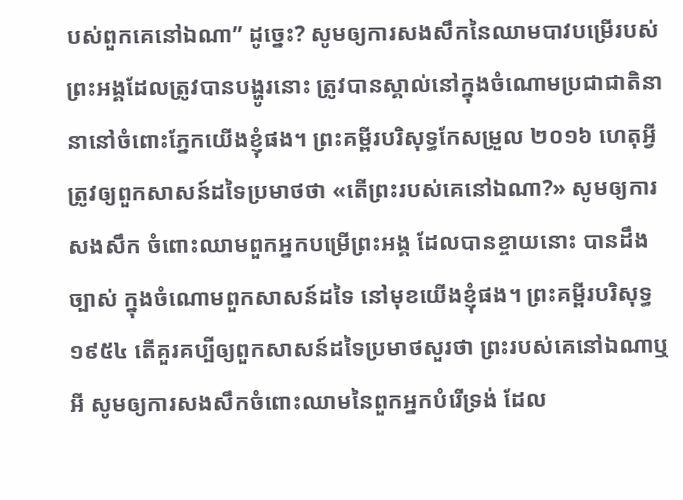បស់ពួកគេនៅឯណា” ដូច្នេះ? សូមឲ្យការសងសឹកនៃឈាមបាវបម្រើរបស់ព្រះអង្គដែលត្រូវបានបង្ហូរនោះ ត្រូវបានស្គាល់នៅក្នុងចំណោមប្រជាជាតិនានានៅចំពោះភ្នែកយើងខ្ញុំផង។ ព្រះគម្ពីរបរិសុទ្ធកែសម្រួល ២០១៦ ហេតុអ្វីត្រូវឲ្យពួកសាសន៍ដទៃប្រមាថថា «តើព្រះរបស់គេនៅឯណា?» សូមឲ្យការសងសឹក ចំពោះឈាមពួកអ្នកបម្រើព្រះអង្គ ដែលបានខ្ចាយនោះ បានដឹងច្បាស់ ក្នុងចំណោមពួកសាសន៍ដទៃ នៅមុខយើងខ្ញុំផង។ ព្រះគម្ពីរបរិសុទ្ធ ១៩៥៤ តើគួរគប្បីឲ្យពួកសាសន៍ដទៃប្រមាថសួរថា ព្រះរបស់គេនៅឯណាឬអី សូមឲ្យការសងសឹកចំពោះឈាមនៃពួកអ្នកបំរើទ្រង់ ដែល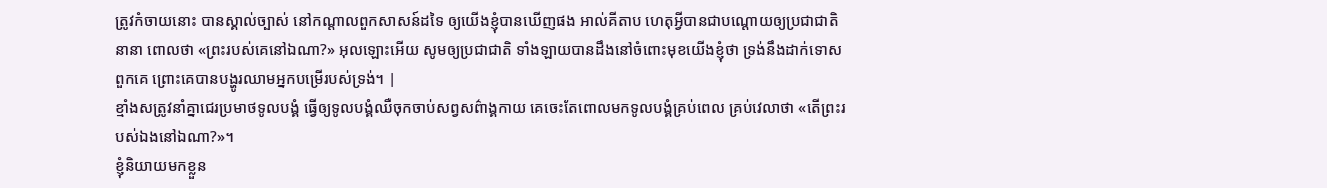ត្រូវកំចាយនោះ បានស្គាល់ច្បាស់ នៅកណ្តាលពួកសាសន៍ដទៃ ឲ្យយើងខ្ញុំបានឃើញផង អាល់គីតាប ហេតុអ្វីបានជាបណ្ដោយឲ្យប្រជាជាតិនានា ពោលថា «ព្រះរបស់គេនៅឯណា?» អុលឡោះអើយ សូមឲ្យប្រជាជាតិ ទាំងឡាយបានដឹងនៅចំពោះមុខយើងខ្ញុំថា ទ្រង់នឹងដាក់ទោសពួកគេ ព្រោះគេបានបង្ហូរឈាមអ្នកបម្រើរបស់ទ្រង់។ |
ខ្មាំងសត្រូវនាំគ្នាជេរប្រមាថទូលបង្គំ ធ្វើឲ្យទូលបង្គំឈឺចុកចាប់សព្វសព៌ាង្គកាយ គេចេះតែពោលមកទូលបង្គំគ្រប់ពេល គ្រប់វេលាថា «តើព្រះរបស់ឯងនៅឯណា?»។
ខ្ញុំនិយាយមកខ្លួន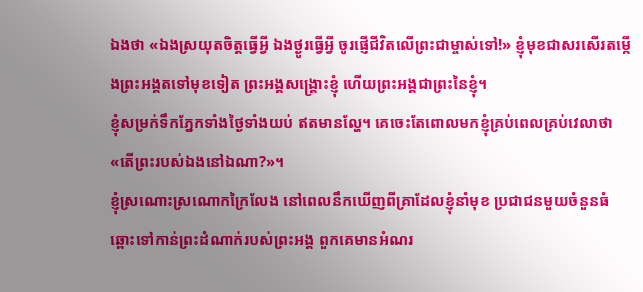ឯងថា «ឯងស្រយុតចិត្តធ្វើអ្វី ឯងថ្ងូរធ្វើអ្វី ចូរផ្ញើជីវិតលើព្រះជាម្ចាស់ទៅ!» ខ្ញុំមុខជាសរសើរតម្កើងព្រះអង្គតទៅមុខទៀត ព្រះអង្គសង្គ្រោះខ្ញុំ ហើយព្រះអង្គជាព្រះនៃខ្ញុំ។
ខ្ញុំសម្រក់ទឹកភ្នែកទាំងថ្ងៃទាំងយប់ ឥតមានល្ហែ។ គេចេះតែពោលមកខ្ញុំគ្រប់ពេលគ្រប់វេលាថា «តើព្រះរបស់ឯងនៅឯណា?»។
ខ្ញុំស្រណោះស្រណោកក្រៃលែង នៅពេលនឹកឃើញពីគ្រាដែលខ្ញុំនាំមុខ ប្រជាជនមួយចំនួនធំ ឆ្ពោះទៅកាន់ព្រះដំណាក់របស់ព្រះអង្គ ពួកគេមានអំណរ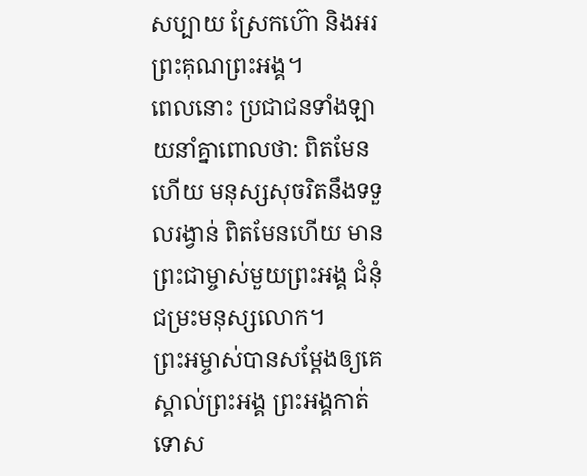សប្បាយ ស្រែកហ៊ោ និងអរព្រះគុណព្រះអង្គ។
ពេលនោះ ប្រជាជនទាំងឡាយនាំគ្នាពោលថា: ពិតមែនហើយ មនុស្សសុចរិតនឹងទទួលរង្វាន់ ពិតមែនហើយ មានព្រះជាម្ចាស់មួយព្រះអង្គ ជំនុំជម្រះមនុស្សលោក។
ព្រះអម្ចាស់បានសម្តែងឲ្យគេស្គាល់ព្រះអង្គ ព្រះអង្គកាត់ទោស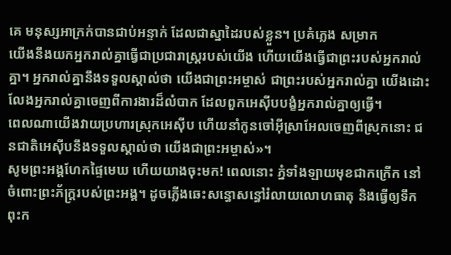គេ មនុស្សអាក្រក់បានជាប់អន្ទាក់ ដែលជាស្នាដៃរបស់ខ្លួន។ ប្រគំភ្លេង សម្រាក
យើងនឹងយកអ្នករាល់គ្នាធ្វើជាប្រជារាស្ត្ររបស់យើង ហើយយើងធ្វើជាព្រះរបស់អ្នករាល់គ្នា។ អ្នករាល់គ្នានឹងទទួលស្គាល់ថា យើងជាព្រះអម្ចាស់ ជាព្រះរបស់អ្នករាល់គ្នា យើងដោះលែងអ្នករាល់គ្នាចេញពីការងារដ៏លំបាក ដែលពួកអេស៊ីបបង្ខំអ្នករាល់គ្នាឲ្យធ្វើ។
ពេលណាយើងវាយប្រហារស្រុកអេស៊ីប ហើយនាំកូនចៅអ៊ីស្រាអែលចេញពីស្រុកនោះ ជនជាតិអេស៊ីបនឹងទទួលស្គាល់ថា យើងជាព្រះអម្ចាស់»។
សូមព្រះអង្គហែកផ្ទៃមេឃ ហើយយាងចុះមក! ពេលនោះ ភ្នំទាំងឡាយមុខជាកក្រើក នៅចំពោះព្រះភ័ក្ត្ររបស់ព្រះអង្គ។ ដូចភ្លើងឆេះសន្ធោសន្ធៅរំលាយលោហធាតុ និងធ្វើឲ្យទឹកពុះក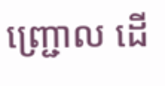ញ្ជ្រោល ដើ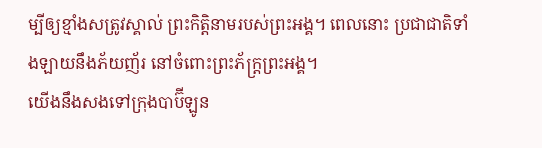ម្បីឲ្យខ្មាំងសត្រូវស្គាល់ ព្រះកិត្តិនាមរបស់ព្រះអង្គ។ ពេលនោះ ប្រជាជាតិទាំងឡាយនឹងភ័យញ័រ នៅចំពោះព្រះភ័ក្ត្រព្រះអង្គ។
យើងនឹងសងទៅក្រុងបាប៊ីឡូន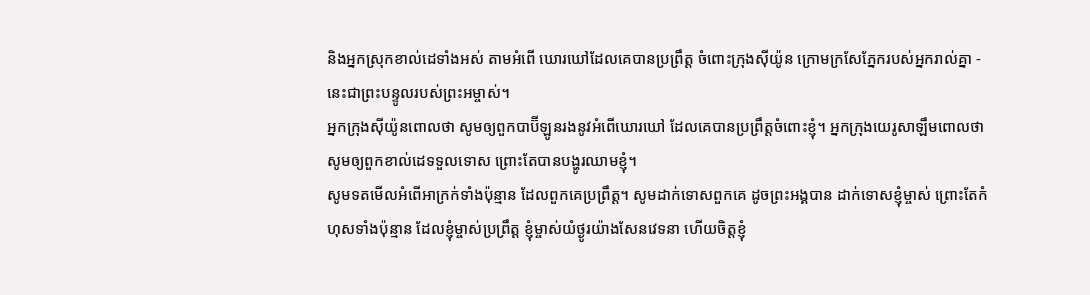និងអ្នកស្រុកខាល់ដេទាំងអស់ តាមអំពើ ឃោរឃៅដែលគេបានប្រព្រឹត្ត ចំពោះក្រុងស៊ីយ៉ូន ក្រោមក្រសែភ្នែករបស់អ្នករាល់គ្នា - នេះជាព្រះបន្ទូលរបស់ព្រះអម្ចាស់។
អ្នកក្រុងស៊ីយ៉ូនពោលថា សូមឲ្យពួកបាប៊ីឡូនរងនូវអំពើឃោរឃៅ ដែលគេបានប្រព្រឹត្តចំពោះខ្ញុំ។ អ្នកក្រុងយេរូសាឡឹមពោលថា សូមឲ្យពួកខាល់ដេទទួលទោស ព្រោះតែបានបង្ហូរឈាមខ្ញុំ។
សូមទតមើលអំពើអាក្រក់ទាំងប៉ុន្មាន ដែលពួកគេប្រព្រឹត្ត។ សូមដាក់ទោសពួកគេ ដូចព្រះអង្គបាន ដាក់ទោសខ្ញុំម្ចាស់ ព្រោះតែកំហុសទាំងប៉ុន្មាន ដែលខ្ញុំម្ចាស់ប្រព្រឹត្ត ខ្ញុំម្ចាស់យំថ្ងូរយ៉ាងសែនវេទនា ហើយចិត្តខ្ញុំ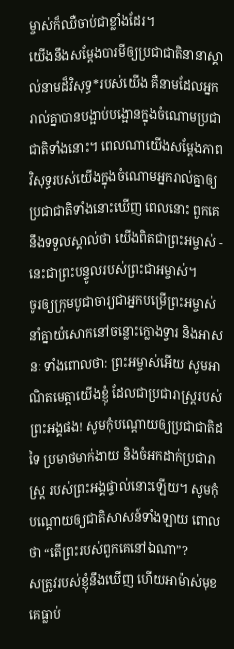ម្ចាស់ក៏ឈឺចាប់ជាខ្លាំងដែរ។
យើងនឹងសម្តែងបារមីឲ្យប្រជាជាតិនានាស្គាល់នាមដ៏វិសុទ្ធ*របស់យើង គឺនាមដែលអ្នករាល់គ្នាបានបង្អាប់បង្អោនក្នុងចំណោមប្រជាជាតិទាំងនោះ។ ពេលណាយើងសម្តែងភាពវិសុទ្ធរបស់យើងក្នុងចំណោមអ្នករាល់គ្នាឲ្យប្រជាជាតិទាំងនោះឃើញ ពេលនោះ ពួកគេនឹងទទួលស្គាល់ថា យើងពិតជាព្រះអម្ចាស់ - នេះជាព្រះបន្ទូលរបស់ព្រះជាអម្ចាស់។
ចូរឲ្យក្រុមបូជាចារ្យជាអ្នកបម្រើព្រះអម្ចាស់ នាំគ្នាយំសោកនៅចន្លោះក្លោងទ្វារ និងអាសនៈ ទាំងពោលថា: ព្រះអម្ចាស់អើយ សូមអាណិតមេត្តាយើងខ្ញុំ ដែលជាប្រជារាស្ត្ររបស់ព្រះអង្គផង! សូមកុំបណ្ដោយឲ្យប្រជាជាតិដទៃ ប្រមាថមាក់ងាយ និងចំអកដាក់ប្រជារាស្ត្រ របស់ព្រះអង្គផ្ទាល់នោះឡើយ។ សូមកុំបណ្ដោយឲ្យជាតិសាសន៍ទាំងឡាយ ពោលថា “តើព្រះរបស់ពួកគេនៅឯណា”?
សត្រូវរបស់ខ្ញុំនឹងឃើញ ហើយអាម៉ាស់មុខ គេធ្លាប់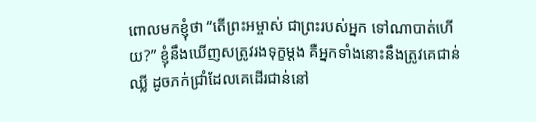ពោលមកខ្ញុំថា “តើព្រះអម្ចាស់ ជាព្រះរបស់អ្នក ទៅណាបាត់ហើយ?” ខ្ញុំនឹងឃើញសត្រូវរងទុក្ខម្ដង គឺអ្នកទាំងនោះនឹងត្រូវគេជាន់ឈ្លី ដូចភក់ជ្រាំដែលគេដើរជាន់នៅ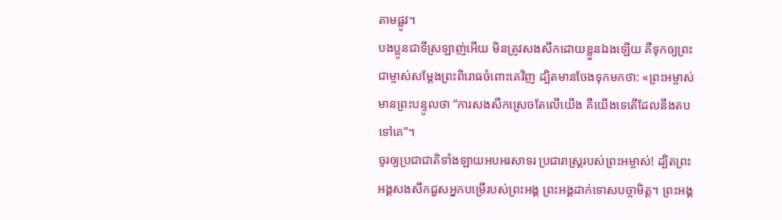តាមផ្លូវ។
បងប្អូនជាទីស្រឡាញ់អើយ មិនត្រូវសងសឹកដោយខ្លួនឯងឡើយ គឺទុកឲ្យព្រះជាម្ចាស់សម្តែងព្រះពិរោធចំពោះគេវិញ ដ្បិតមានចែងទុកមកថា: «ព្រះអម្ចាស់មានព្រះបន្ទូលថា “ការសងសឹកស្រេចតែលើយើង គឺយើងទេតើដែលនឹងតបទៅគេ”។
ចូរឲ្យប្រជាជាតិទាំងឡាយអបអរសាទរ ប្រជារាស្ត្ររបស់ព្រះអម្ចាស់! ដ្បិតព្រះអង្គសងសឹកជួសអ្នកបម្រើរបស់ព្រះអង្គ ព្រះអង្គដាក់ទោសបច្ចាមិត្ត។ ព្រះអង្គ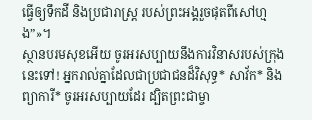ធ្វើឲ្យទឹកដី និងប្រជារាស្ត្រ របស់ព្រះអង្គរួចផុតពីសៅហ្មង”»។
ស្ថានបរមសុខអើយ ចូរអរសប្បាយនឹងការវិនាសរបស់ក្រុងនេះទៅ! អ្នករាល់គ្នាដែលជាប្រជាជនដ៏វិសុទ្ធ* សាវ័ក* និងព្យាការី* ចូរអរសប្បាយដែរ ដ្បិតព្រះជាម្ចា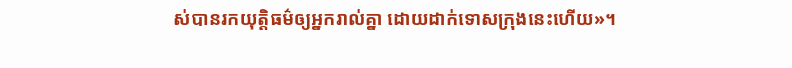ស់បានរកយុត្តិធម៌ឲ្យអ្នករាល់គ្នា ដោយដាក់ទោសក្រុងនេះហើយ»។